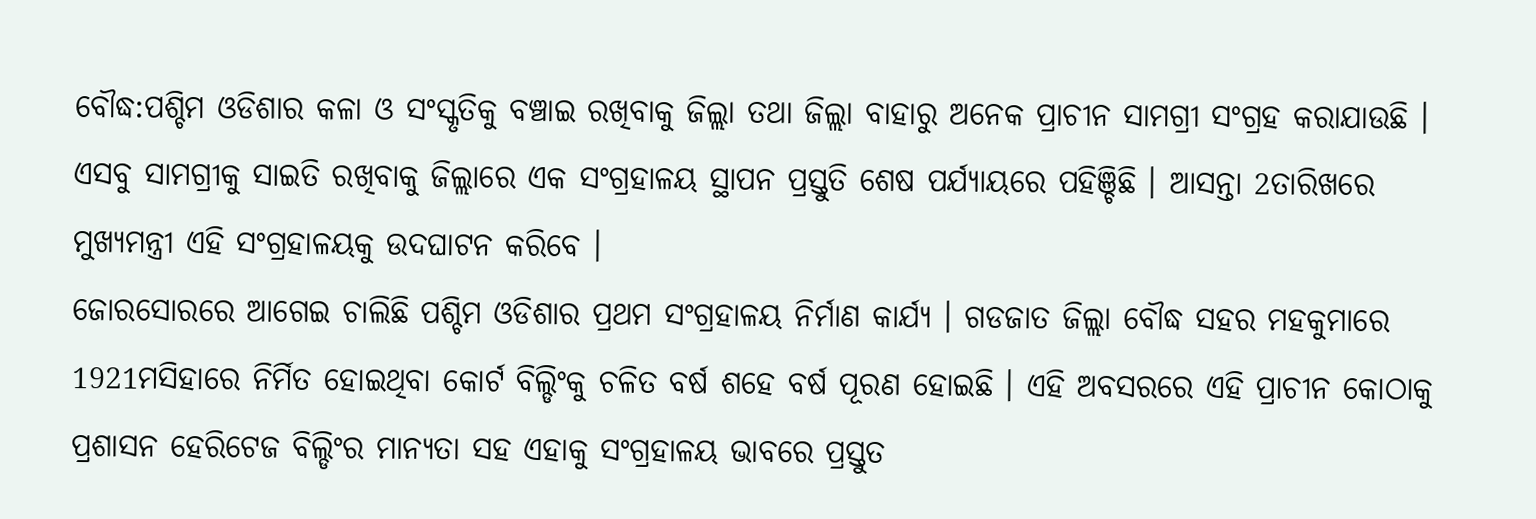ବୌଦ୍ଧ:ପଶ୍ଚିମ ଓଡିଶାର କଳା ଓ ସଂସ୍କୃତିକୁ ବଞ୍ଚାଇ ରଖିବାକୁ ଜିଲ୍ଲା ତଥା ଜିଲ୍ଲା ବାହାରୁ ଅନେକ ପ୍ରାଚୀନ ସାମଗ୍ରୀ ସଂଗ୍ରହ କରାଯାଉଛି । ଏସବୁ ସାମଗ୍ରୀକୁ ସାଇତି ରଖିବାକୁ ଜିଲ୍ଲାରେ ଏକ ସଂଗ୍ରହାଳୟ ସ୍ଥାପନ ପ୍ରସ୍ତୁତି ଶେଷ ପର୍ଯ୍ୟାୟରେ ପହିଞ୍ଚିଛି । ଆସନ୍ତା 2ତାରିଖରେ ମୁଖ୍ୟମନ୍ତ୍ରୀ ଏହି ସଂଗ୍ରହାଳୟକୁ ଉଦଘାଟନ କରିବେ ।
ଜୋରସୋରରେ ଆଗେଇ ଚାଲିଛି ପଶ୍ଚିମ ଓଡିଶାର ପ୍ରଥମ ସଂଗ୍ରହାଳୟ ନିର୍ମାଣ କାର୍ଯ୍ୟ । ଗଡଜାତ ଜିଲ୍ଲା ବୌଦ୍ଧ ସହର ମହକୁମାରେ 1921ମସିହାରେ ନିର୍ମିତ ହୋଇଥିବା କୋର୍ଟ ବିଲ୍ଡିଂକୁ ଚଳିତ ବର୍ଷ ଶହେ ବର୍ଷ ପୂରଣ ହୋଇଛି । ଏହି ଅବସରରେ ଏହି ପ୍ରାଚୀନ କୋଠାକୁ ପ୍ରଶାସନ ହେରିଟେଜ ବିଲ୍ଡିଂର ମାନ୍ୟତା ସହ ଏହାକୁ ସଂଗ୍ରହାଳୟ ଭାବରେ ପ୍ରସ୍ତୁତ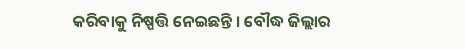କରିବାକୁ ନିଷ୍ପତ୍ତି ନେଇଛନ୍ତି । ବୌଦ୍ଧ ଜିଲ୍ଲାର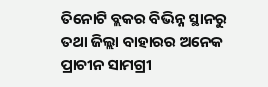ତିନୋଟି ବ୍ଲକର ବିଭିନ୍ନ ସ୍ଥାନରୁ ତଥା ଜିଲ୍ଲା ବାହାରର ଅନେକ ପ୍ରାଚୀନ ସାମଗ୍ରୀ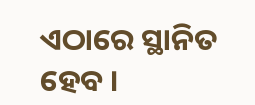ଏଠାରେ ସ୍ଥାନିତ ହେବ ।